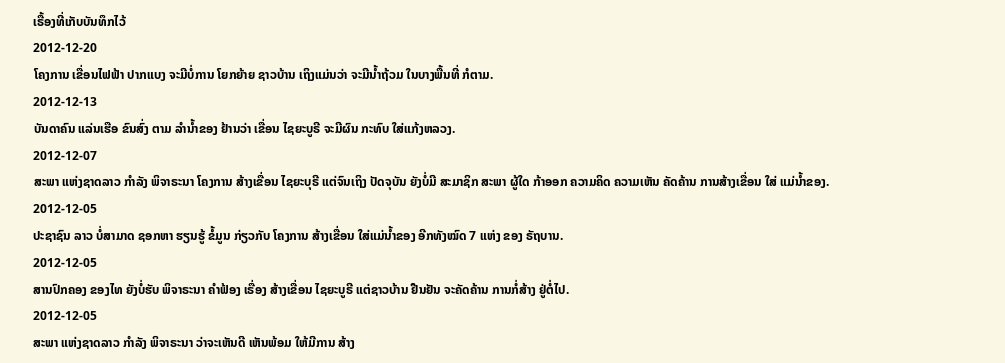ເຣື້ອງທີ່ເກັບບັນທຶກໄວ້
2012-12-20
ໂຄງການ ເຂື່ອນໄຟຟ້າ ປາກແບງ ຈະມີບໍ່ການ ໂຍກຍ້າຍ ຊາວບ້ານ ເຖິງແມ່ນວ່າ ຈະມີນ້ຳຖ້ວມ ໃນບາງພື້ນທີ່ ກໍຕາມ.
2012-12-13
ບັນດາຄົນ ແລ່ນເຮືອ ຂົນສົ່ງ ຕາມ ລໍານໍ້າຂອງ ຢ້ານວ່າ ເຂື່ອນ ໄຊຍະບູຣີ ຈະມີຜົນ ກະທົບ ໃສ່ແກ້ງຫລວງ.
2012-12-07
ສະພາ ແຫ່ງຊາດລາວ ກຳລັງ ພິຈາຣະນາ ໂຄງການ ສ້າງເຂື່ອນ ໄຊຍະບຸຣີ ແຕ່ຈົນເຖິງ ປັດຈຸບັນ ຍັງບໍ່ມີ ສະມາຊິກ ສະພາ ຜູ້ໃດ ກ້າອອກ ຄວາມຄິດ ຄວາມເຫັນ ຄັດຄ້ານ ການສ້າງເຂື່ອນ ໃສ່ ແມ່ນ້ຳຂອງ.
2012-12-05
ປະຊາຊົນ ລາວ ບໍ່ສາມາດ ຊອກຫາ ຮຽນຮູ້ ຂໍ້ມູນ ກ່ຽວກັບ ໂຄງການ ສ້າງເຂື່ອນ ໃສ່ແມ່ນໍ້າຂອງ ອີກທັງໝົດ 7 ແຫ່ງ ຂອງ ຣັຖບານ.
2012-12-05
ສານປົກຄອງ ຂອງໄທ ຍັງບໍ່ຮັບ ພິຈາຣະນາ ຄໍາຟ້ອງ ເຣື່ອງ ສ້າງເຂື່ອນ ໄຊຍະບູຣີ ແຕ່ຊາວບ້ານ ຢືນຢັນ ຈະຄັດຄ້ານ ການກໍ່ສ້າງ ຢູ່ຕໍ່ໄປ.
2012-12-05
ສະພາ ແຫ່ງຊາດລາວ ກຳລັງ ພິຈາຣະນາ ວ່າຈະເຫັນດີ ເຫັນພ້ອມ ໃຫ້ມີການ ສ້າງ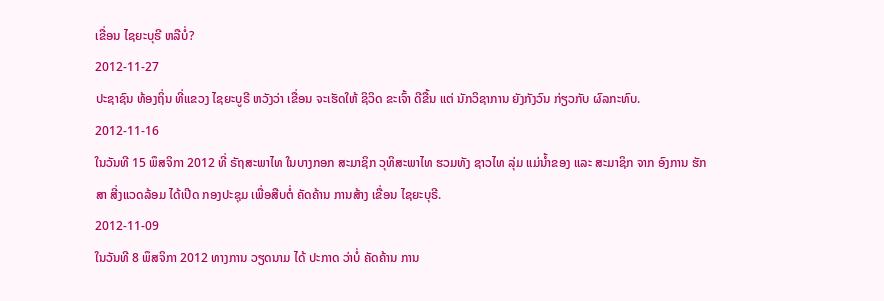ເຂື່ອນ ໄຊຍະບຸຣີ ຫລືບໍ່?
2012-11-27
ປະຊາຊົນ ທ້ອງຖິ່ນ ທີ່ແຂວງ ໄຊຍະບູຣີ ຫວັງວ່າ ເຂື່ອນ ຈະເຮັດໃຫ້ ຊິວິດ ຂະເຈົ້າ ດີຂື້ນ ແຕ່ ນັກວິຊາການ ຍັງກັງວົນ ກ່ຽວກັບ ຜົລກະທົບ.
2012-11-16
ໃນວັນທີ 15 ພຶສຈິກາ 2012 ທີ່ ຣັຖສະພາໄທ ໃນບາງກອກ ສະມາຊິກ ວຸທິສະພາໄທ ຮວມທັງ ຊາວໄທ ລຸ່ມ ແມ່ນໍ້າຂອງ ແລະ ສະມາຊິກ ຈາກ ອົງການ ຮັກສາ ສີ່ງແວດລ້ອມ ໄດ້ເປີດ ກອງປະຊຸມ ເພື່ອສືບຕໍ່ ຄັດຄ້ານ ການສ້າງ ເຂື່ອນ ໄຊຍະບຸຣີ.
2012-11-09
ໃນວັນທີ 8 ພຶສຈິກາ 2012 ທາງການ ວຽດນາມ ໄດ້ ປະກາດ ວ່າບໍ່ ຄັດຄ້ານ ການ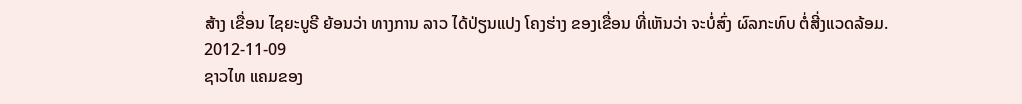ສ້າງ ເຂື່ອນ ໄຊຍະບູຣີ ຍ້ອນວ່າ ທາງການ ລາວ ໄດ້ປ່ຽນແປງ ໂຄງຮ່າງ ຂອງເຂື່ອນ ທີ່ເຫັນວ່າ ຈະບໍ່ສົ່ງ ຜົລກະທົບ ຕໍ່ສີ່ງແວດລ້ອມ.
2012-11-09
ຊາວໄທ ແຄມຂອງ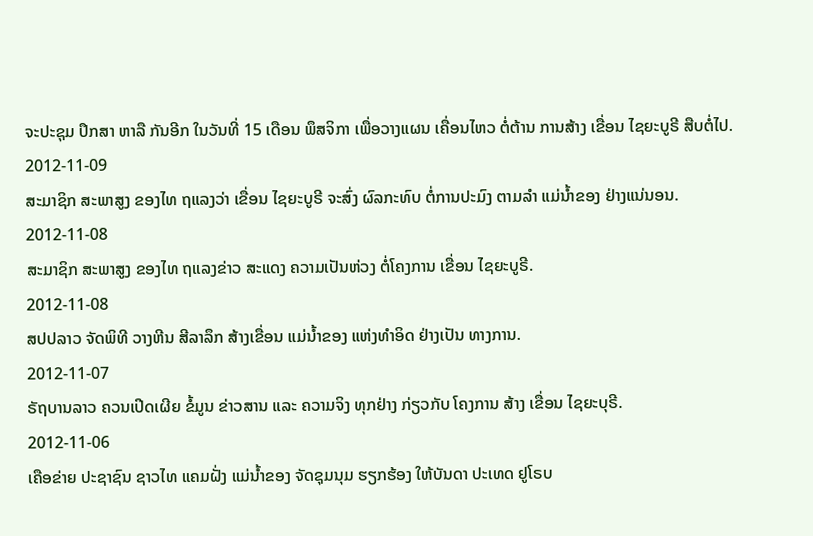ຈະປະຊຸມ ປຶກສາ ຫາລື ກັນອີກ ໃນວັນທີ່ 15 ເດືອນ ພຶສຈິກາ ເພື່ອວາງແຜນ ເຄື່ອນໄຫວ ຕໍ່ຕ້ານ ການສ້າງ ເຂື່ອນ ໄຊຍະບູຣີ ສືບຕໍ່ໄປ.
2012-11-09
ສະມາຊິກ ສະພາສູງ ຂອງໄທ ຖແລງວ່າ ເຂື່ອນ ໄຊຍະບູຣີ ຈະສົ່ງ ຜົລກະທົບ ຕໍ່ການປະມົງ ຕາມລຳ ແມ່ນ້ຳຂອງ ຢ່າງແນ່ນອນ.
2012-11-08
ສະມາຊິກ ສະພາສູງ ຂອງໄທ ຖແລງຂ່າວ ສະແດງ ຄວາມເປັນຫ່ວງ ຕໍ່ໂຄງການ ເຂື່ອນ ໄຊຍະບູຣີ.
2012-11-08
ສປປລາວ ຈັດພິທີ ວາງຫີນ ສີລາລຶກ ສ້າງເຂື່ອນ ແມ່ນ້ຳຂອງ ແຫ່ງທຳອິດ ຢ່າງເປັນ ທາງການ.
2012-11-07
ຣັຖບານລາວ ຄວນເປີດເຜີຍ ຂໍ້ມູນ ຂ່າວສານ ແລະ ຄວາມຈິງ ທຸກຢ່າງ ກ່ຽວກັບ ໂຄງການ ສ້າງ ເຂື່ອນ ໄຊຍະບຸຣີ.
2012-11-06
ເຄືອຂ່າຍ ປະຊາຊົນ ຊາວໄທ ແຄມຝັ່ງ ແມ່ນໍ້າຂອງ ຈັດຊຸມນຸມ ຮຽກຮ້ອງ ໃຫ້ບັນດາ ປະເທດ ຢູໂຣບ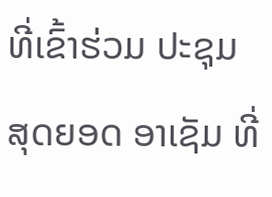ທີ່ເຂົ້າຮ່ວມ ປະຊຸມ ສຸດຍອດ ອາເຊັມ ທີ່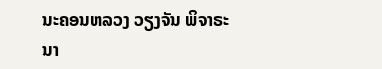ນະຄອນຫລວງ ວຽງຈັນ ພິຈາຣະນາ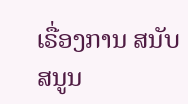ເຣື່ອງການ ສນັບສນູນ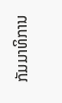ກັມມາທິການ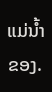ແມ່ນໍ້າຂອງ.